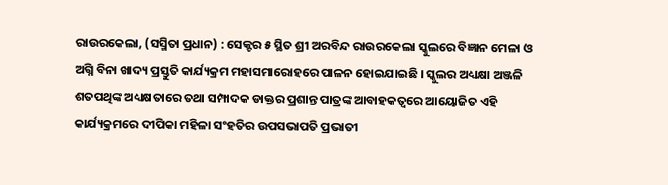ରାଉରକେଲା, (ସସ୍ମିତା ପ୍ରଧାନ) : ସେକ୍ଟର ୫ ସ୍ଥିତ ଶ୍ରୀ ଅରବିନ୍ଦ ରାଉରକେଲା ସ୍କୁଲରେ ବିଜ୍ଞାନ ମେଳା ଓ ଅଗ୍ନି ବିନା ଖାଦ୍ୟ ପ୍ରସ୍ତୁତି କାର୍ଯ୍ୟକ୍ରମ ମହାସମାରୋହରେ ପାଳନ ହୋଇଯାଇଛି । ସ୍କୁଲର ଅଧ୍ୟକ୍ଷା ଅଞ୍ଜଳି ଶତପଥିଙ୍କ ଅଧ୍ୟକ୍ଷତାରେ ତଥା ସମ୍ପାଦକ ଡାକ୍ତର ପ୍ରଶାନ୍ତ ପାତ୍ରଙ୍କ ଆବାହକତ୍ୱରେ ଆୟୋଜିତ ଏହି କାର୍ଯ୍ୟକ୍ରମରେ ଦୀପିକା ମହିଳା ସଂହତିର ଉପସଭାପତି ପ୍ରଭାତୀ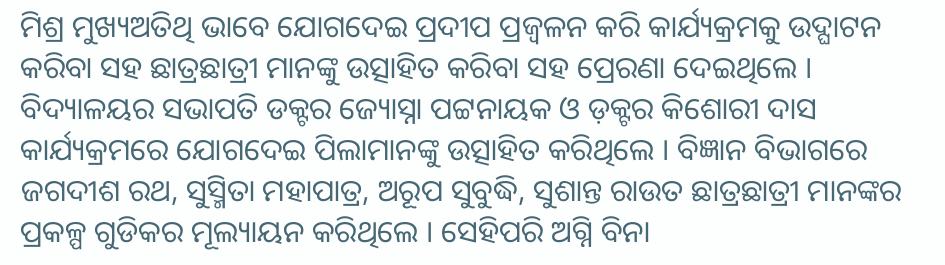ମିଶ୍ର ମୁଖ୍ୟଅତିଥି ଭାବେ ଯୋଗଦେଇ ପ୍ରଦୀପ ପ୍ରଜ୍ୱଳନ କରି କାର୍ଯ୍ୟକ୍ରମକୁ ଉଦ୍ଘାଟନ କରିବା ସହ ଛାତ୍ରଛାତ୍ରୀ ମାନଙ୍କୁ ଉତ୍ସାହିତ କରିବା ସହ ପ୍ରେରଣା ଦେଇଥିଲେ । ବିଦ୍ୟାଳୟର ସଭାପତି ଡକ୍ଟର ଜ୍ୟୋସ୍ନା ପଟ୍ଟନାୟକ ଓ ଡ଼କ୍ଟର କିଶୋରୀ ଦାସ କାର୍ଯ୍ୟକ୍ରମରେ ଯୋଗଦେଇ ପିଲାମାନଙ୍କୁ ଉତ୍ସାହିତ କରିଥିଲେ । ବିଜ୍ଞାନ ବିଭାଗରେ ଜଗଦୀଶ ରଥ, ସୁସ୍ମିତା ମହାପାତ୍ର, ଅରୂପ ସୁବୁଦ୍ଧି, ସୁଶାନ୍ତ ରାଉତ ଛାତ୍ରଛାତ୍ରୀ ମାନଙ୍କର ପ୍ରକଳ୍ପ ଗୁଡିକର ମୂଲ୍ୟାୟନ କରିଥିଲେ । ସେହିପରି ଅଗ୍ନି ବିନା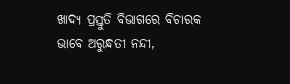ଖାଦ୍ୟ ପ୍ରସ୍ତୁତି ବିଭାଗରେ ବିଚାରକ ଭାବେ ଅରୁନ୍ଧତୀ ନନ୍ଦୀ,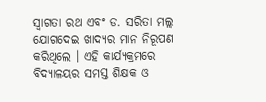ସ୍ଵାଗତା ରଥ ଏବଂ ଡ. ସରିତା ମଲ୍ଲ ଯୋଗଦେଇ ଖାଦ୍ୟର ମାନ ନିରୂପଣ କରିଥିଲେ । ଏହି କାର୍ଯ୍ୟକ୍ରମରେ ବିଦ୍ୟାଳୟର ସମସ୍ତ ଶିକ୍ଷକ ଓ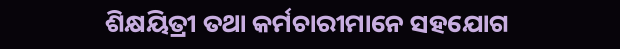ଶିକ୍ଷୟିତ୍ରୀ ତଥା କର୍ମଚାରୀମାନେ ସହଯୋଗ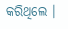କରିଥିଲେ ।